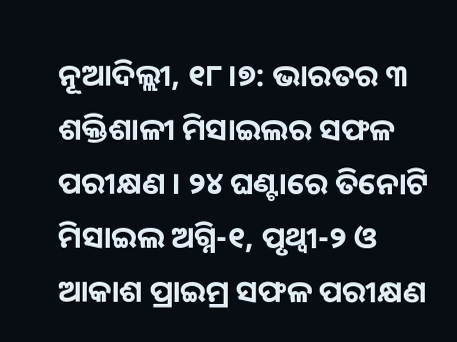ନୂଆଦିଲ୍ଲୀ, ୧୮।୭: ଭାରତର ୩ ଶକ୍ତିଶାଳୀ ମିସାଇଲର ସଫଳ ପରୀକ୍ଷଣ । ୨୪ ଘଣ୍ଟାରେ ତିନୋଟି ମିସାଇଲ ଅଗ୍ନି-୧, ପୃଥ୍ୱୀ-୨ ଓ ଆକାଶ ପ୍ରାଇମ୍ର ସଫଳ ପରୀକ୍ଷଣ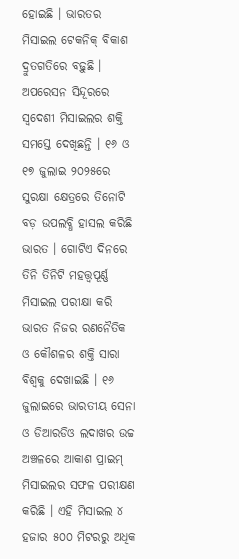ହୋଇଛି । ଭାରତର ମିସାଇଲ ଟେକନିକ୍ ବିକାଶ ଦ୍ରୁତଗତିରେ ବଢ଼ୁଛି । ଅପରେସନ ସିନ୍ଦୂରରେ ସ୍ୱଦେଶୀ ମିସାଇଲର ଶକ୍ତି ସମସ୍ତେ ଦେଖିଛନ୍ତି । ୧୬ ଓ ୧୭ ଜୁଲାଇ ୨୦୨୫ରେ ସୁରକ୍ଷା କ୍ଷେତ୍ରରେ ତିନୋଟି ବଡ଼ ଉପଲବ୍ଧି ହାସଲ କରିଛି ଭାରତ । ଗୋଟିଏ ଦିନରେ ତିନି ତିନିଟି ମହତ୍ତ୍ୱପୂର୍ଣ୍ଣ ମିସାଇଲ ପରୀକ୍ଷା କରି ଭାରତ ନିଜର ରଣନୈତିକ ଓ କୌଶଳର ଶକ୍ତି ସାରା ବିଶ୍ୱକୁ ଦେଖାଇଛି । ୧୬ ଜୁଲାଇରେ ଭାରତୀୟ ସେନା ଓ ଡିଆରଡିଓ ଲଦାଖର ଉଚ୍ଚ ଅଞ୍ଚଳରେ ଆକାଶ ପ୍ରାଇମ୍ ମିସାଇଲର ସଫଳ ପରୀକ୍ଷଣ କରିଛି । ଏହି ମିସାଇଲ ୪ ହଜାର ୫୦୦ ମିଟରରୁ ଅଧିକ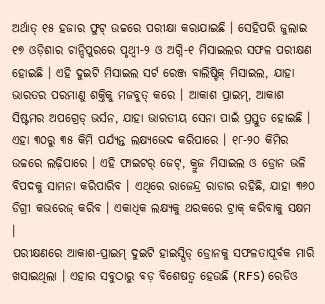ଅର୍ଥାତ୍ ୧୫ ହଜାର ଫୁଟ୍ ଉଚ୍ଚରେ ପରୀକ୍ଷା କରାଯାଇଛି । ସେହିପରି ଜୁଲାଇ ୧୭ ଓଡ଼ିଶାର ଚାନ୍ଦିପୁରରେ ପୃଥ୍ୱୀ-୨ ଓ ଅଗ୍ନି-୧ ମିସାଇଲର ସଫଳ ପରୀକ୍ଷଣ ହୋଇଛି । ଏହି ଦୁଇଟି ମିସାଇଲ ସର୍ଟ ରେଞ୍ଜ ବାଲିଷ୍ଟିକ୍ ମିସାଇଲ, ଯାହା ଭାରତର ପରମାଣୁ ଶକ୍ତିକୁ ମଜବୁତ୍ କରେ । ଆକାଶ ପ୍ରାଇମ୍, ଆକାଶ ସିଷ୍ଟମର ଅପଗ୍ରେଡ୍ ଭର୍ସନ, ଯାହା ଭାରତୀୟ ସେନା ପାଇଁ ପ୍ରସ୍ତୁତ ହୋଇଛି । ଏହା ୩୦ରୁ ୩୫ କିମି ପର୍ଯ୍ୟନ୍ତ ଲକ୍ଷ୍ୟଭେଦ କରିପାରେ । ୧୮-୨୦ କିମିର ଉଚ୍ଚରେ ଲଢ଼ିପାରେ । ଏହି ଫାଇଟର୍ ଜେଟ୍, କ୍ରୁଜ ମିସାଇଲ ଓ ଡ୍ରୋନ ଭଳି ବିପଦକୁ ସାମନା କରିପାରିବ । ଏଥିରେ ରାଜେନ୍ଦ୍ର ରାଡାର ରହିଛି, ଯାହା ୩୬୦ ଡିଗ୍ରୀ କଭରେଜ୍ କରିବ । ଏକାଧିକ ଲକ୍ଷ୍ୟକୁ ଥରକରେ ଟ୍ରାକ୍ କରିବାକୁ ସକ୍ଷମ ।
ପରୀକ୍ଷଣରେ ଆକାଶ-ପ୍ରାଇମ୍ ଦୁଇଟି ହାଇସ୍ପିଡ୍ ଡ୍ରୋନକୁ ସଫଳତାପୂର୍ବକ ମାରି ଖସାଇଥିଲା । ଏହାର ସବୁଠାରୁ ବଡ଼ ବିଶେଷତ୍ୱ ହେଉଛି (RFS) ରେଡିଓ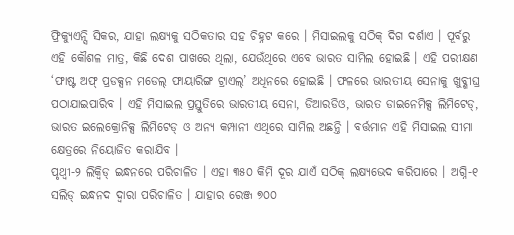ଫ୍ରିକ୍ୟୁଏନ୍ସି ସିକର, ଯାହା ଲକ୍ଷ୍ୟକୁ ସଠିକତାର ସହ ଚିହ୍ନଟ କରେ । ମିସାଇଲକୁ ସଠିକ୍ ଦିଗ ଦର୍ଶାଏ । ପୂର୍ବରୁ ଏହି କୌଶଳ ମାତ୍ର, କିଛି ଦେଶ ପାଖରେ ଥିଲା, ଯେଉଁଥିରେ ଏବେ ଭାରତ ସାମିଲ ହୋଇଛି । ଏହି ପରୀକ୍ଷଣ ‘ଫାଷ୍ଟ ଅଫ୍ ପ୍ରଡକ୍ସନ ମଡେଲ୍ ଫାୟାରିଙ୍ଗ ଟ୍ରାଏଲ୍’ ଅଧିନରେ ହୋଇଛି । ଫଳରେ ଭାରତୀୟ ସେନାକୁ ଖୁବ୍ଶୀଘ୍ର ପଠାଯାଇପାରିବ । ଏହି ମିସାଇଲ ପ୍ରସ୍ତୁତିରେ ଭାରତୀୟ ସେନା, ଡିଆରଡିଓ, ଭାରତ ଡାଇନେମିକ୍ସ ଲିମିଟେଡ୍, ଭାରତ ଇଲେକ୍ରୋନିକ୍ସ ଲିମିଟେଡ୍ ଓ ଅନ୍ୟ କମ୍ପାନୀ ଏଥିରେ ସାମିଲ ଅଛନ୍ତି । ବର୍ତ୍ତମାନ ଏହି ମିସାଇଲ ସୀମା କ୍ଷେତ୍ରରେ ନିୟୋଜିତ କରାଯିବ ।
ପୃଥ୍ୱୀ-୨ ଲିକ୍ୱିଡ୍ ଇନ୍ଧନରେ ପରିଚାଳିତ । ଏହା ୩୫୦ କିମି ଦୂର ଯାଏଁ ସଠିକ୍ ଲକ୍ଷ୍ୟଭେଦ କରିପାରେ । ଅଗ୍ନି-୧ ସଲିଡ୍ ଇନ୍ଧନଦ ଦ୍ୱାରା ପରିଚାଳିତ । ଯାହାର ରେଞ୍ଜ ୭୦୦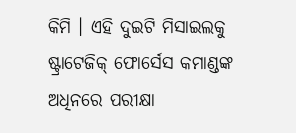କିମି । ଏହି ଦୁଇଟି ମିସାଇଲକୁ ଷ୍ଟ୍ରାଟେଜିକ୍ ଫୋର୍ସେସ କମାଣ୍ଡଙ୍କ ଅଧିନରେ ପରୀକ୍ଷା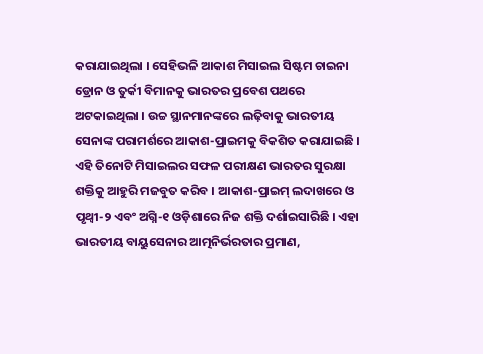କରାଯାଇଥିଲା । ସେହିଭଳି ଆକାଶ ମିସାଇଲ ସିଷ୍ଟମ ଚାଇନା ଡ୍ରୋନ ଓ ତୁର୍କୀ ବିମାନକୁ ଭାରତର ପ୍ରବେଶ ପଥରେ ଅଟକାଇଥିଲା । ଉଚ୍ଚ ସ୍ଥାନମାନଙ୍କରେ ଲଢ଼ିବାକୁ ଭାରତୀୟ ସେନାଙ୍କ ପରାମର୍ଶରେ ଆକାଶ-ପ୍ରାଇମକୁ ବିକଶିତ କରାଯାଇଛି । ଏହି ତିନୋଟି ମିସାଇଲର ସଫଳ ପରୀକ୍ଷଣ ଭାରତର ସୁରକ୍ଷା ଶକ୍ତିକୁ ଆହୁରି ମଜବୁତ କରିବ । ଆକାଶ-ପ୍ରାଇମ୍ ଲଦାଖରେ ଓ ପୃଥ୍ୱୀ-୨ ଏବଂ ଅଗ୍ନି-୧ ଓଡ଼ିଶାରେ ନିଜ ଶକ୍ତି ଦର୍ଶାଇସାରିଛି । ଏହା ଭାରତୀୟ ବାୟୁସେନାର ଆତ୍ମନିର୍ଭରତାର ପ୍ରମାଣ,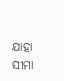ଯାହା ସୀମା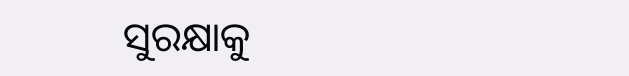ସୁରକ୍ଷାକୁ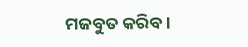ମଜବୁତ କରିବ ।